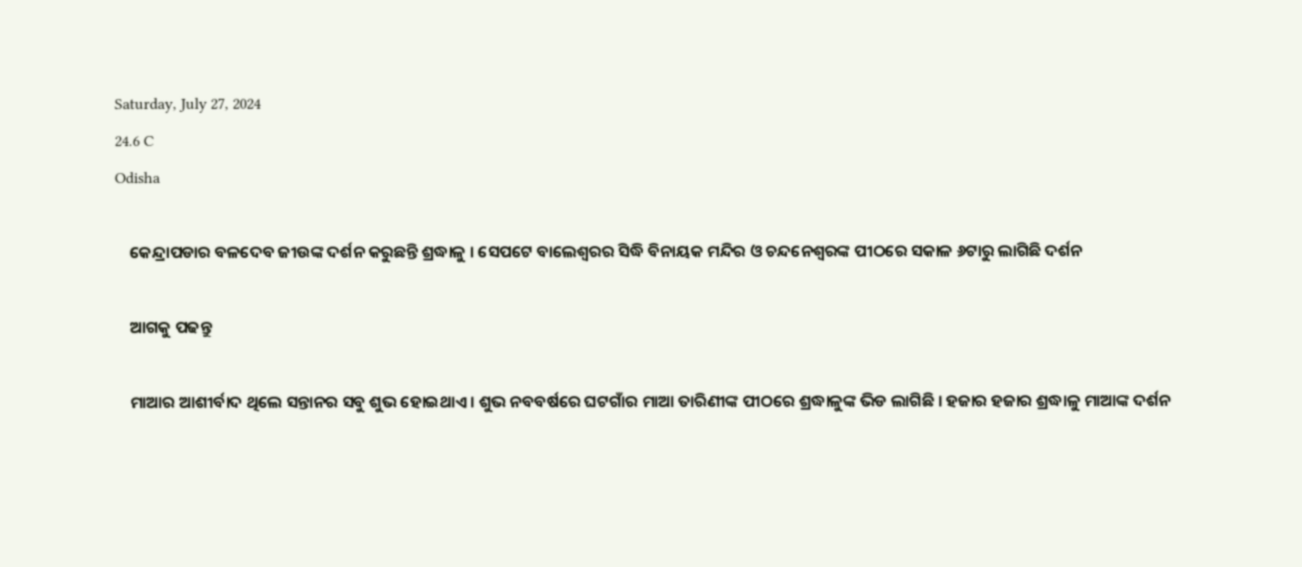Saturday, July 27, 2024
24.6 C
Odisha

    କେନ୍ଦ୍ରାପଡାର ବଳଦେବ ଜୀଉଙ୍କ ଦର୍ଶନ କରୁଛନ୍ତି ଶ୍ରଦ୍ଧାଳୁ । ସେପଟେ ବାଲେଶ୍ୱରର ସିଦ୍ଧି ବିନାୟକ ମନ୍ଦିର ଓ ଚନ୍ଦନେଶ୍ୱରଙ୍କ ପୀଠରେ ସକାଳ ୬ଟାରୁ ଲାଗିଛି ଦର୍ଶନ

    ଆଗକୁ ପଢନ୍ତୁ

    ମାଆର ଆଶୀର୍ବାଦ ଥିଲେ ସନ୍ତାନର ସବୁ ଶୁଭ ହୋଇଥାଏ । ଶୁଭ ନବବର୍ଷରେ ଘଟଗାଁର ମାଆ ତାରିଣୀଙ୍କ ପୀଠରେ ଶ୍ରଦ୍ଧାଳୁଙ୍କ ଭିଡ ଲାଗିଛି । ହଜାର ହଜାର ଶ୍ରଦ୍ଧାଳୁ ମାଆଙ୍କ ଦର୍ଶନ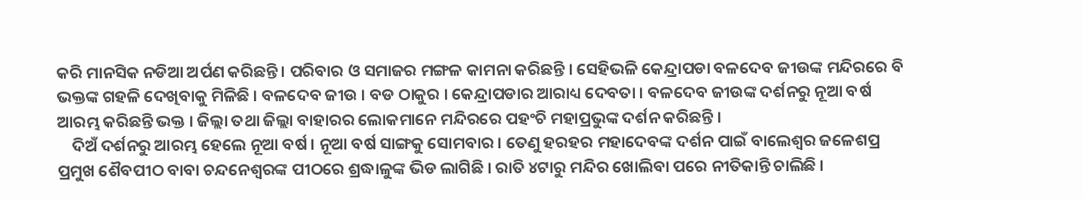କରି ମାନସିକ ନଡିଆ ଅର୍ପଣ କରିଛନ୍ତି । ପରିବାର ଓ ସମାଜର ମଙ୍ଗଳ କାମନା କରିଛନ୍ତି । ସେହିଭଳି କେନ୍ଦ୍ରାପଡା ବଳଦେବ ଜୀଉଙ୍କ ମନ୍ଦିରରେ ବି ଭକ୍ତଙ୍କ ଗହଳି ଦେଖିବାକୁ ମିଳିଛି । ବଳଦେବ ଜୀଉ । ବଡ ଠାକୁର । କେନ୍ଦ୍ରାପଡାର ଆରାଧ୍ୟ ଦେବତା । ବଳଦେବ ଜୀଉଙ୍କ ଦର୍ଶନରୁ ନୂଆ ବର୍ଷ ଆରମ୍ଭ କରିଛନ୍ତି ଭକ୍ତ । ଜିଲ୍ଲା ତଥା ଜିଲ୍ଲା ବାହାରର ଲୋକମାନେ ମନ୍ଦିରରେ ପହଂଚି ମହାପ୍ରଭୁଙ୍କ ଦର୍ଶନ କରିଛନ୍ତି ।
    ଦିଅଁ ଦର୍ଶନରୁ ଆରମ୍ଭ ହେଲେ ନୂଆ ବର୍ଷ । ନୂଆ ବର୍ଷ ସାଙ୍ଗକୁ ସୋମବାର । ତେଣୁ ହରହର ମହାଦେବଙ୍କ ଦର୍ଶନ ପାଇଁ ବାଲେଶ୍ୱର ଜଳେଶପ୍ର ପ୍ରମୁଖ ଶୈବପୀଠ ବାବା ଚନ୍ଦନେଶ୍ୱରଙ୍କ ପୀଠରେ ଶ୍ରଦ୍ଧାଳୁଙ୍କ ଭିଡ ଲାଗିଛି । ରାତି ୪ଟାରୁ ମନ୍ଦିର ଖୋଲିବା ପରେ ନୀତିକାନ୍ତି ଚାଲିଛି ।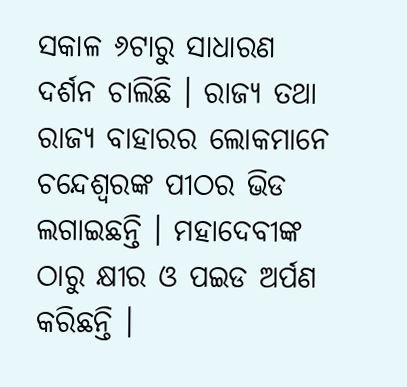ସକାଳ ୬ଟାରୁ ସାଧାରଣ ଦର୍ଶନ ଚାଲିଛି । ରାଜ୍ୟ ତଥା ରାଜ୍ୟ ବାହାରର ଲୋକମାନେ ଚନ୍ଦେଶ୍ୱରଙ୍କ ପୀଠର ଭିଡ ଲଗାଇଛନ୍ତି । ମହାଦେବୀଙ୍କ ଠାରୁ କ୍ଷୀର ଓ ପଇଡ ଅର୍ପଣ କରିଛନ୍ତି ।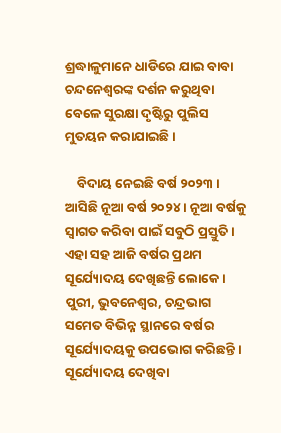ଶ୍ରଦ୍ଧାଳୁମାନେ ଧାଡିରେ ଯାଇ ବାବା ଚନ୍ଦନେଶ୍ୱରଙ୍କ ଦର୍ଶନ କରୁଥିବା ବେଳେ ସୁରକ୍ଷା ଦୃଷ୍ଟିରୁ ପୁଲିସ ମୁତୟନ କରାଯାଇଛି ।

    ବିଦାୟ ନେଇଛି ବର୍ଷ ୨୦୨୩ । ଆସିଛି ନୂଆ ବର୍ଷ ୨୦୨୪ । ନୂଆ ବର୍ଷକୁ ସ୍ୱାଗତ କରିବା ପାଇଁ ସବୁଠି ପ୍ରସ୍ତୁତି । ଏହା ସହ ଆଜି ବର୍ଷର ପ୍ରଥମ ସୂର୍ଯ୍ୟୋଦୟ ଦେଖିଛନ୍ତି ଲୋକେ । ପୁରୀ, ଭୁବନେଶ୍ୱର, ଚନ୍ଦ୍ରଭାଗ ସମେତ ବିଭିନ୍ନ ସ୍ଥାନରେ ବର୍ଷର ସୂର୍ଯ୍ୟୋଦୟକୁ ଉପଭୋଗ କରିଛନ୍ତି । ସୂର୍ଯ୍ୟୋଦୟ ଦେଖିବା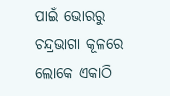ପାଇଁ ଭୋରରୁ ଚନ୍ଦ୍ରଭାଗା କୂଳରେ ଲୋକେ ଏକାଠି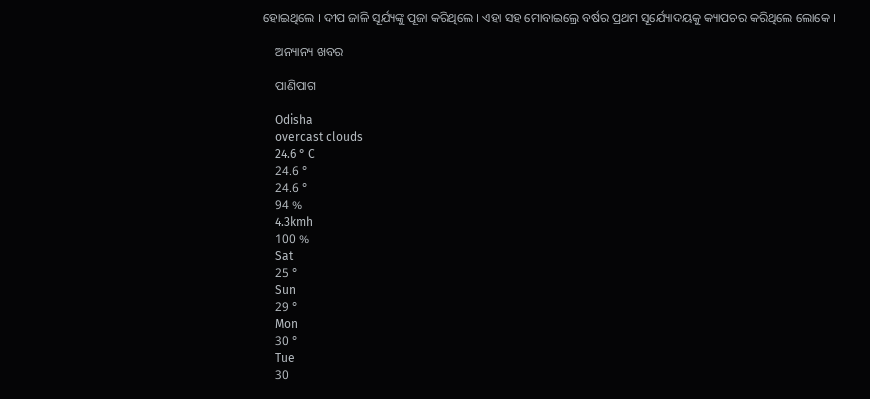ହୋଇଥିଲେ । ଦୀପ ଜାଳି ସୂର୍ଯ୍ୟଙ୍କୁ ପୂଜା କରିଥିଲେ । ଏହା ସହ ମୋବାଇଲ୍ରେ ବର୍ଷର ପ୍ରଥମ ସୂର୍ଯ୍ୟୋଦୟକୁ କ୍ୟାପଚର କରିଥିଲେ ଲୋକେ ।

    ଅନ୍ୟାନ୍ୟ ଖବର

    ପାଣିପାଗ

    Odisha
    overcast clouds
    24.6 ° C
    24.6 °
    24.6 °
    94 %
    4.3kmh
    100 %
    Sat
    25 °
    Sun
    29 °
    Mon
    30 °
    Tue
    30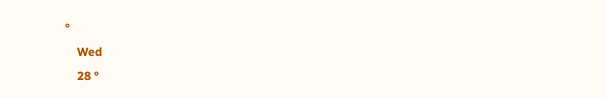°
    Wed
    28 °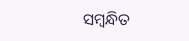ସମ୍ବନ୍ଧିତ